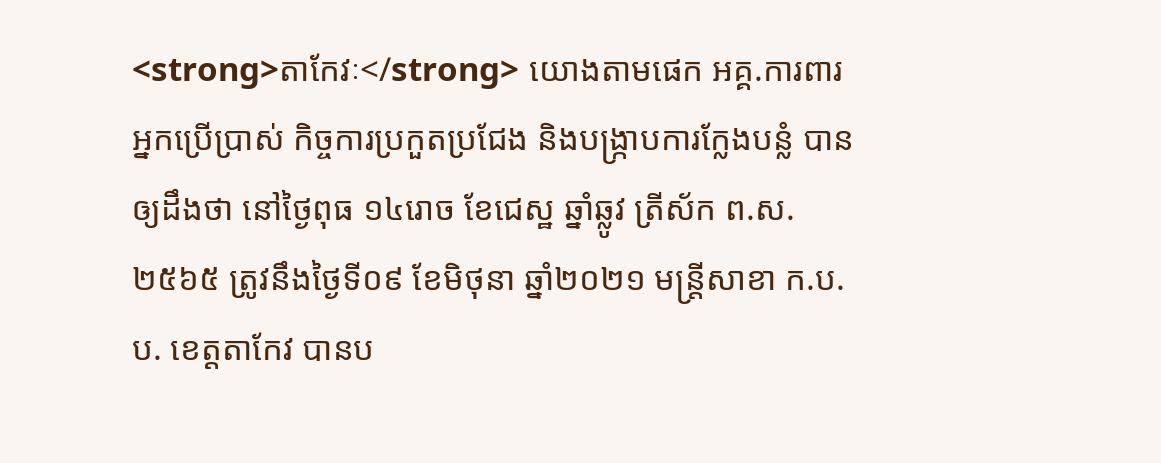<strong>តាកែវៈ</strong> យោងតាមផេក អគ្គ.ការពារអ្នកប្រើប្រាស់ កិច្ចការប្រកួតប្រជែង និងបង្រ្កាបការក្លែងបន្លំ បានឲ្យដឹងថា នៅថ្ងៃពុធ ១៤រោច ខែជេស្ឋ ឆ្នាំឆ្លូវ ត្រីស័ក ព.ស.២៥៦៥ ត្រូវនឹងថ្ងៃទី០៩ ខែមិថុនា ឆ្នាំ២០២១ មន្ត្រីសាខា ក.ប.ប. ខេត្តតាកែវ បានប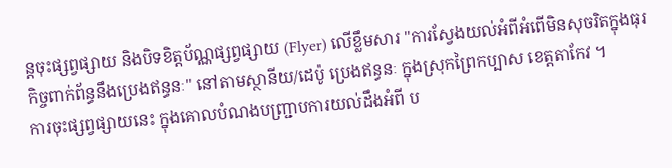ន្តចុះផ្សព្វផ្សាយ និងបិទខិត្តប័ណ្ណផ្សព្វផ្សាយ (Flyer) លើខ្លឹមសារ "ការស្វែងយល់អំពីអំពើមិនសុចរិតក្នុងធុរកិច្ចពាក់ព័ន្ធនឹងប្រេងឥន្ធនៈ" នៅតាមស្ថានីយ/ដេប៉ូ ប្រេងឥន្ធនៈ ក្នុងស្រុកព្រៃកប្បាស ខេត្តតាកែវ ។
ការចុះផ្សព្វផ្សាយនេះ ក្នុងគោលបំណងបញ្ជ្រាបការយល់ដឹងអំពី ប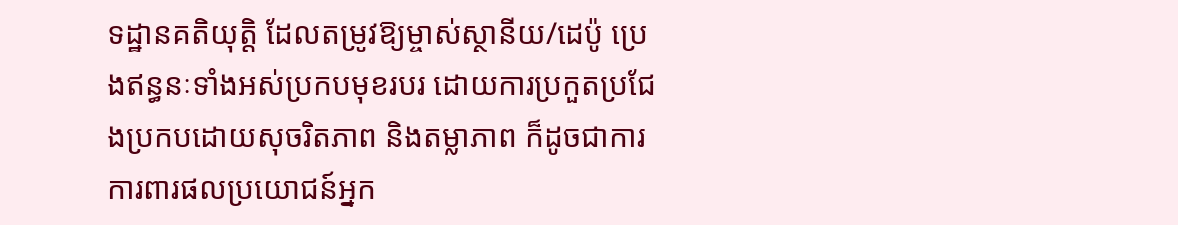ទដ្ឋានគតិយុត្តិ ដែលតម្រូវឱ្យម្ចាស់ស្ថានីយ/ដេប៉ូ ប្រេងឥន្ធនៈទាំងអស់ប្រកបមុខរបរ ដោយការប្រកួតប្រជែងប្រកបដោយសុចរិតភាព និងតម្លាភាព ក៏ដូចជាការការពារផលប្រយោជន៍អ្នក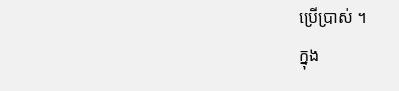ប្រើប្រាស់ ។
ក្នុង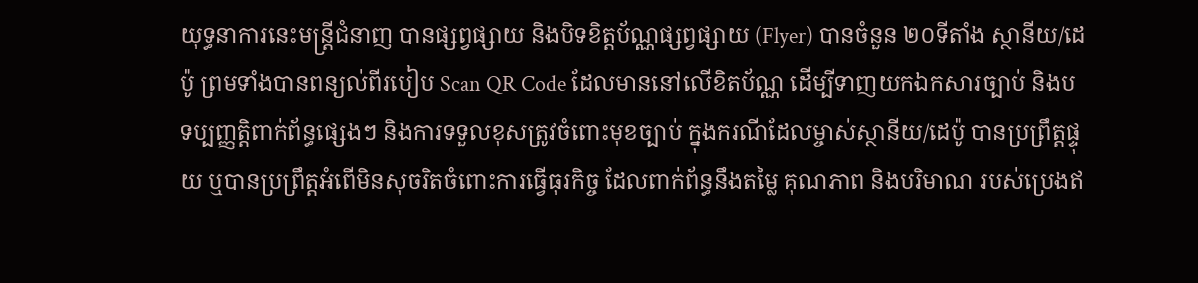យុទ្ធនាការនេះមន្ត្រីជំនាញ បានផ្សព្វផ្សាយ និងបិទខិត្តប័ណ្ណផ្សព្វផ្សាយ (Flyer) បានចំនួន ២០ទីតាំង ស្ថានីយ/ដេប៉ូ ព្រមទាំងបានពន្យល់ពីរបៀប Scan QR Code ដែលមាននៅលើខិតប័ណ្ណ ដើម្បីទាញយកឯកសារច្បាប់ និងបទប្បញ្ញត្តិពាក់ព័ន្ធផ្សេងៗ និងការទទួលខុសត្រូវចំពោះមុខច្បាប់ ក្នុងករណីដែលម្ចាស់ស្ថានីយ/ដេប៉ូ បានប្រព្រឹត្តផ្ទុយ ឬបានប្រព្រឹត្តអំពើមិនសុចរិតចំពោះការធ្វើធុរកិច្ច ដែលពាក់ព័ន្ធនឹងតម្លៃ គុណភាព និងបរិមាណ របស់ប្រេងឥ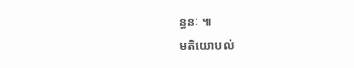ន្ធនៈ ៕
មតិយោបល់